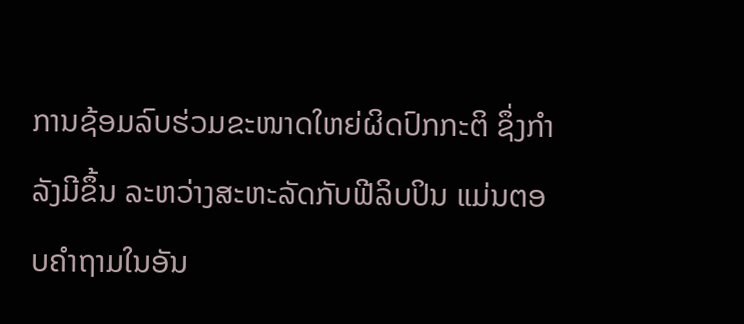ການຊ້ອມລົບຮ່ວມຂະໜາດໃຫຍ່ຜິດປົກກະຕິ ຊຶ່ງກຳລັງມີຂຶ້ນ ລະຫວ່າງສະຫະລັດກັບຟີລິບປິນ ແມ່ນຕອບຄຳຖາມໃນອັນ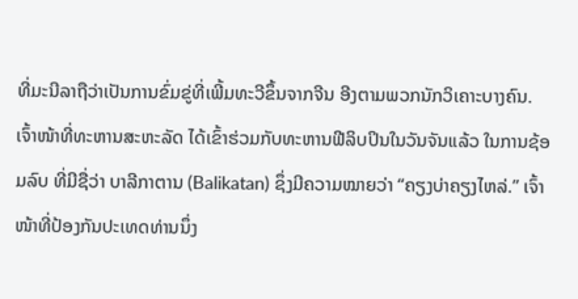ທີ່ມະນີລາຖືວ່າເປັນການຂົ່ມຂູ່ທີ່ເພີ້ມທະວີຂຶ້ນຈາກຈີນ ອີງຕາມພວກນັກວິເຄາະບາງຄົນ.
ເຈົ້າໜ້າທີ່ທະຫານສະຫະລັດ ໄດ້ເຂົ້າຮ່ວມກັບທະຫານຟີລິບປິນໃນວັນຈັນແລ້ວ ໃນການຊ້ອມລົບ ທີ່ມີຊື່ວ່າ ບາລີກາຕານ (Balikatan) ຊຶ່ງມີຄວາມໝາຍວ່າ “ຄຽງບ່າຄຽງໄຫລ່.” ເຈົ້າໜ້າທີ່ປ້ອງກັນປະເທດທ່ານນຶ່ງ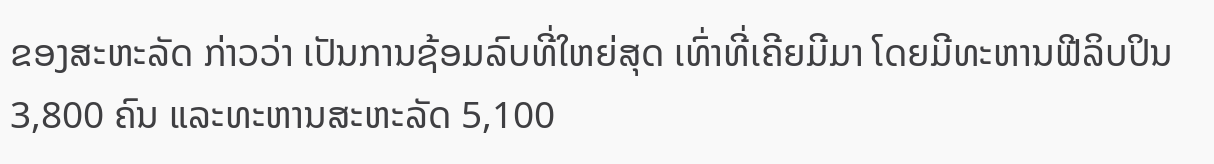ຂອງສະຫະລັດ ກ່າວວ່າ ເປັນການຊ້ອມລົບທີ່ໃຫຍ່ສຸດ ເທົ່າທີ່ເຄີຍມີມາ ໂດຍມີທະຫານຟີລິບປິນ 3,800 ຄົນ ແລະທະຫານສະຫະລັດ 5,100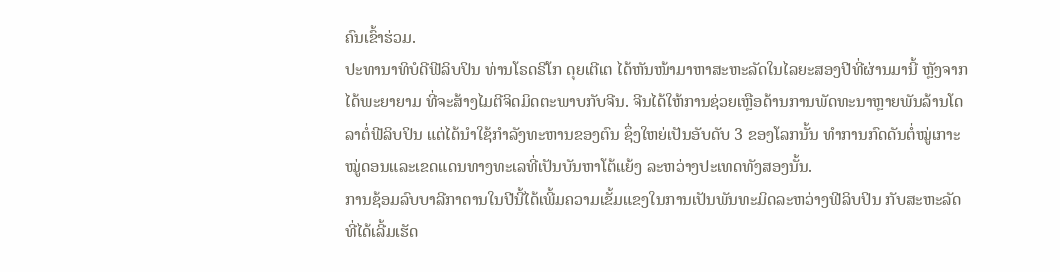ຄົນເຂົ້າຮ່ວມ.
ປະທານາທິບໍດີຟີລິບປິນ ທ່ານໂຣດຣີໂກ ດຸຍເຕີເຕ ໄດ້ຫັນໜ້າມາຫາສະຫະລັດໃນໄລຍະສອງປີທີ່ຜ່ານມານີ້ ຫຼັງຈາກໄດ້ພະຍາຍາມ ທີ່ຈະສ້າງໄມຕີຈິດມິດຕະພາບກັບຈີນ. ຈີນໄດ້ໃຫ້ການຊ່ວຍເຫຼືອດ້ານການພັດທະນາຫຼາຍພັນລ້ານໂດລາຕໍ່ຟີລິບປິນ ແຕ່ໄດ້ນຳໃຊ້ກຳລັງທະຫານຂອງຕົນ ຊຶ່ງໃຫຍ່ເປັນອັບດັບ 3 ຂອງໂລກນັ້ນ ທຳການກົດດັນຕໍ່ໝູ່ເກາະໝູ່ດອນແລະເຂດແດນທາງທະເລທີ່ເປັນບັນຫາໂຕ້ແຍ້ງ ລະຫວ່າງປະເທດທັງສອງນັ້ນ.
ການຊ້ອມລົບບາລີກາຕານໃນປີນີ້ໄດ້ເພີ້ມຄວາມເຂັ້ມແຂງໃນການເປັນພັນທະມິດລະຫວ່າງຟີລິບປິນ ກັບສະຫະລັດ ທີ່ໄດ້ເລີ້ມເຮັດ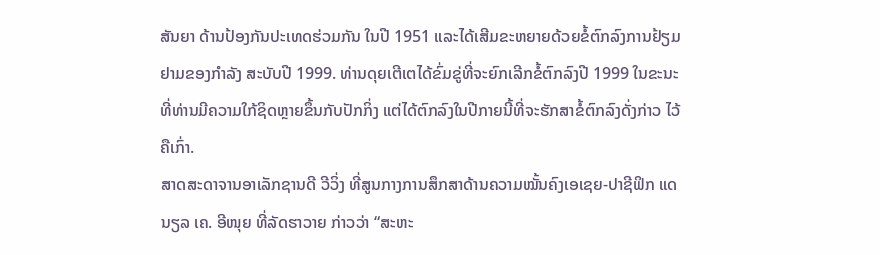ສັນຍາ ດ້ານປ້ອງກັນປະເທດຮ່ວມກັນ ໃນປີ 1951 ແລະໄດ້ເສີມຂະຫຍາຍດ້ວຍຂໍ້ຕົກລົງການຢ້ຽມຢາມຂອງກຳລັງ ສະບັບປີ 1999. ທ່ານດຸຍເຕີເຕໄດ້ຂົ່ມຂູ່ທີ່ຈະຍົກເລີກຂໍ້ຕົກລົງປີ 1999 ໃນຂະນະທີ່ທ່ານມີຄວາມໃກ້ຊິດຫຼາຍຂຶ້ນກັບປັກກິ່ງ ແຕ່ໄດ້ຕົກລົງໃນປີກາຍນີ້ທີ່ຈະຮັກສາຂໍ້ຕົກລົງດັ່ງກ່າວ ໄວ້ຄືເກົ່າ.
ສາດສະດາຈານອາເລັກຊານດີ ວີວິ່ງ ທີ່ສູນກາງການສຶກສາດ້ານຄວາມໝັ້ນຄົງເອເຊຍ-ປາຊີຟິກ ແດນຽລ ເຄ. ອີໜຸຍ ທີ່ລັດຮາວາຍ ກ່າວວ່າ “ສະຫະ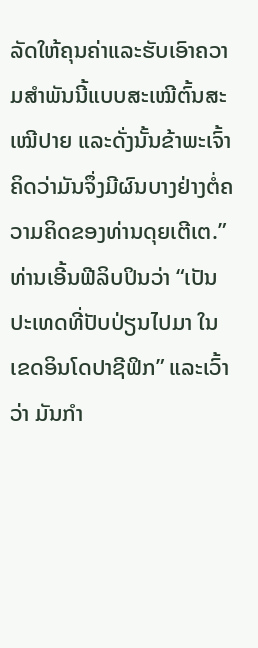ລັດໃຫ້ຄຸນຄ່າແລະຮັບເອົາຄວາມສຳພັນນີ້ແບບສະເໝີຕົ້ນສະເໝີປາຍ ແລະດັ່ງນັ້ນຂ້າພະເຈົ້າຄິດວ່າມັນຈຶ່ງມີຜົນບາງຢ່າງຕໍ່ຄວາມຄິດຂອງທ່ານດຸຍເຕີເຕ.”
ທ່ານເອີ້ນຟີລິບປິນວ່າ “ເປັນປະເທດທີ່ປັບປ່ຽນໄປມາ ໃນເຂດອິນໂດປາຊີຟິກ” ແລະເວົ້າວ່າ ມັນກຳ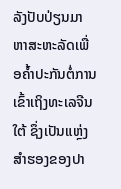ລັງປັບປ່ຽນມາຫາສະຫະລັດເພື່ອຄ້ຳປະກັນຕໍ່ການເຂົ້າເຖິງທະເລຈີນໃຕ້ ຊຶ່ງເປັນແຫຼ່ງສຳຮອງຂອງປາ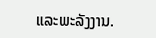ແລະພະລັງງານ.